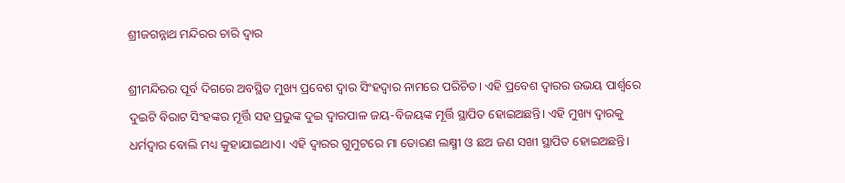ଶ୍ରୀଜଗନ୍ନାଥ ମନ୍ଦିରର ଚାରି ଦ୍ଵାର

ଶ୍ରୀମନ୍ଦିରର ପୂର୍ବ ଦିଗରେ ଅବସ୍ଥିତ ମୁଖ୍ୟ ପ୍ରବେଶ ଦ୍ୱାର ସିଂହଦ୍ୱାର ନାମରେ ପରିଚିତ। ଏହି ପ୍ରବେଶ ଦ୍ୱାରର ଉଭୟ ପାର୍ଶ୍ୱରେ ଦୁଇଟି ବିରାଟ ସିଂହଙ୍କର ମୂର୍ତ୍ତି ସହ ପ୍ରଭୁଙ୍କ ଦୁଇ ଦ୍ୱାରପାଳ ଜୟ-ବିଜୟଙ୍କ ମୂର୍ତ୍ତି ସ୍ଥାପିତ ହୋଇଅଛନ୍ତି। ଏହି ମୁଖ୍ୟ ଦ୍ୱାରକୁ ଧର୍ମଦ୍ୱାର ବୋଲି ମଧ୍ୟ କୁହାଯାଇଥାଏ। ଏହି ଦ୍ଵାରର ଗୁମୁଟରେ ମା ତୋରଣ ଲକ୍ଷ୍ମୀ ଓ ଛଅ ଜଣ ସଖୀ ସ୍ଥାପିତ ହୋଇଅଛନ୍ତି।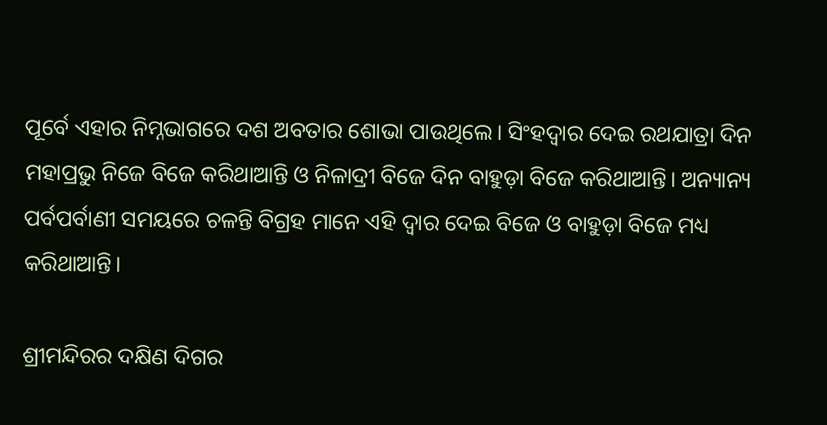ପୂର୍ବେ ଏହାର ନିମ୍ନଭାଗରେ ଦଶ ଅବତାର ଶୋଭା ପାଉଥିଲେ। ସିଂହଦ୍ଵାର ଦେଇ ରଥଯାତ୍ରା ଦିନ ମହାପ୍ରଭୁ ନିଜେ ବିଜେ କରିଥାଆନ୍ତି ଓ ନିଳାଦ୍ରୀ ବିଜେ ଦିନ ବାହୁଡ଼ା ବିଜେ କରିଥାଆନ୍ତି। ଅନ୍ୟାନ୍ୟ ପର୍ବପର୍ବାଣୀ ସମୟରେ ଚଳନ୍ତି ବିଗ୍ରହ ମାନେ ଏହି ଦ୍ଵାର ଦେଇ ବିଜେ ଓ ବାହୁଡ଼ା ବିଜେ ମଧ୍ୟ କରିଥାଆନ୍ତି।

ଶ୍ରୀମନ୍ଦିରର ଦକ୍ଷିଣ ଦିଗର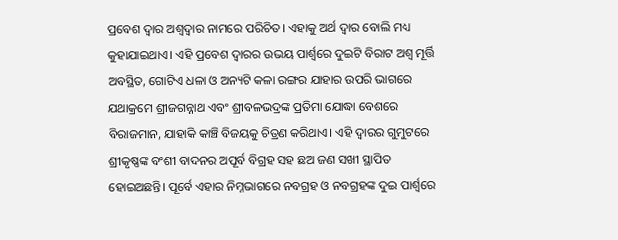ପ୍ରବେଶ ଦ୍ୱାର ଅଶ୍ୱଦ୍ୱାର ନାମରେ ପରିଚିତ। ଏହାକୁ ଅର୍ଥ ଦ୍ଵାର ବୋଲି ମଧ୍ୟ କୁହାଯାଇଥାଏ। ଏହି ପ୍ରବେଶ ଦ୍ୱାରର ଉଭୟ ପାର୍ଶ୍ୱରେ ଦୁଇଟି ବିରାଟ ଅଶ୍ୱ ମୂର୍ତ୍ତି ଅବସ୍ଥିତ, ଗୋଟିଏ ଧଳା ଓ ଅନ୍ୟଟି କଳା ରଙ୍ଗର ଯାହାର ଉପରି ଭାଗରେ ଯଥାକ୍ରମେ ଶ୍ରୀଜଗନ୍ନାଥ ଏବଂ ଶ୍ରୀବଳଭଦ୍ରଙ୍କ ପ୍ରତିମା ଯୋଦ୍ଧା ବେଶରେ ବିରାଜମାନ, ଯାହାକି କାଞ୍ଚି ବିଜୟକୁ ଚିତ୍ରଣ କରିଥାଏ। ଏହି ଦ୍ଵାରର ଗୁମୁଟରେ ଶ୍ରୀକୃଷ୍ଣଙ୍କ ବଂଶୀ ବାଦନର ଅପୂର୍ବ ବିଗ୍ରହ ସହ ଛଅ ଜଣ ସଖୀ ସ୍ଥାପିତ ହୋଇଅଛନ୍ତି। ପୂର୍ବେ ଏହାର ନିମ୍ନଭାଗରେ ନବଗ୍ରହ ଓ ନବଗ୍ରହଙ୍କ ଦୁଇ ପାର୍ଶ୍ବରେ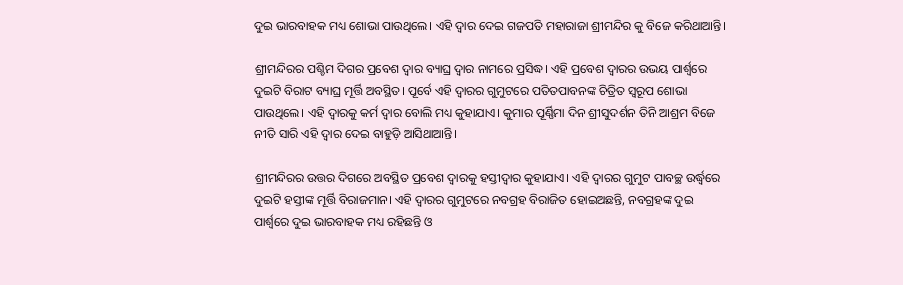ଦୁଇ ଭାରବାହକ ମଧ୍ୟ ଶୋଭା ପାଉଥିଲେ। ଏହି ଦ୍ଵାର ଦେଇ ଗଜପତି ମହାରାଜା ଶ୍ରୀମନ୍ଦିର କୁ ବିଜେ କରିଥାଆନ୍ତି।

ଶ୍ରୀମନ୍ଦିରର ପଶ୍ଚିମ ଦିଗର ପ୍ରବେଶ ଦ୍ୱାର ବ୍ୟାଘ୍ର ଦ୍ୱାର ନାମରେ ପ୍ରସିଦ୍ଧ। ଏହି ପ୍ରବେଶ ଦ୍ୱାରର ଉଭୟ ପାର୍ଶ୍ୱରେ ଦୁଇଟି ବିରାଟ ବ୍ୟାଘ୍ର ମୂର୍ତ୍ତି ଅବସ୍ଥିତ। ପୂର୍ବେ ଏହି ଦ୍ଵାରର ଗୁମୁଟରେ ପତିତପାବନଙ୍କ ଚିତ୍ରିତ ସ୍ୱରୂପ ଶୋଭା ପାଉଥିଲେ। ଏହି ଦ୍ୱାରକୁ କର୍ମ ଦ୍ୱାର ବୋଲି ମଧ୍ୟ କୁହାଯାଏ। କୁମାର ପୂର୍ଣ୍ଣିମା ଦିନ ଶ୍ରୀସୁଦର୍ଶନ ତିନି ଆଶ୍ରମ ବିଜେ ନୀତି ସାରି ଏହି ଦ୍ଵାର ଦେଇ ବାହୁଡ଼ି ଆସିଥାଆନ୍ତି।

ଶ୍ରୀମନ୍ଦିରର ଉତ୍ତର ଦିଗରେ ଅବସ୍ଥିତ ପ୍ରବେଶ ଦ୍ୱାରକୁ ହସ୍ତୀଦ୍ୱାର କୁହାଯାଏ। ଏହି ଦ୍ୱାରର ଗୁମୁଟ ପାବଚ୍ଛ ଉର୍ଦ୍ଧ୍ବରେ ଦୁଇଟି ହସ୍ତୀଙ୍କ ମୂର୍ତ୍ତି ବିରାଜମାନ। ଏହି ଦ୍ଵାରର ଗୁମୁଟରେ ନବଗ୍ରହ ବିରାଜିତ ହୋଇଅଛନ୍ତି, ନବଗ୍ରହଙ୍କ ଦୁଇ ପାର୍ଶ୍ବରେ ଦୁଇ ଭାରବାହକ ମଧ୍ୟ ରହିଛନ୍ତି ଓ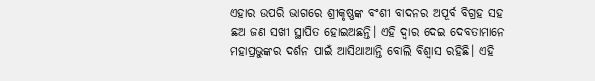ଏହାର ଉପରି ଭାଗରେ ଶ୍ରୀକୃଷ୍ଣଙ୍କ ବଂଶୀ ବାଦନର ଅପୂର୍ବ ବିଗ୍ରହ ସହ ଛଅ ଜଣ ସଖୀ ସ୍ଥାପିତ ହୋଇଅଛନ୍ତି। ଏହି ଦ୍ଵାର ଦେଇ ଦେବତାମାନେ ମହାପ୍ରଭୁଙ୍କର ଦର୍ଶନ ପାଇଁ ଆସିଥାଆନ୍ତି ବୋଲି ବିଶ୍ୱାସ ରହିଛି। ଏହି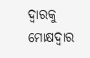ଦ୍ୱାରକୁ ମୋକ୍ଷଦ୍ୱାର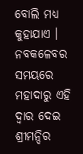ବୋଲି ମଧ୍ୟ କୁହାଯାଏ । ନବକଳେବର ସମୟରେ ମହାଦାରୁ ଏହି ଦ୍ଵାର ଦେଇ ଶ୍ରୀମନ୍ଦିର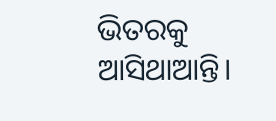ଭିତରକୁ ଆସିଥାଆନ୍ତି।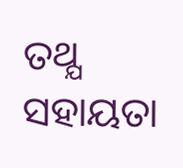ତଥ୍ଯ ସହାୟତା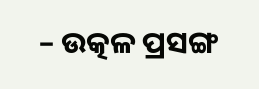– ଉତ୍କଳ ପ୍ରସଙ୍ଗ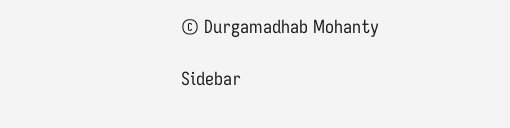© Durgamadhab Mohanty

Sidebar